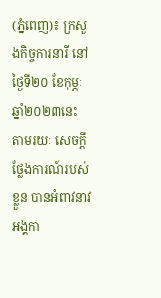(ភ្នំពេញ)៖ ក្រសួងកិច្ចការនារី នៅថ្ងៃទី២០ ខែកុម្ភៈ ឆ្នាំ២០២៣នេះ តាមរយៈ សេចក្ដីថ្លែងការណ៍របស់ខ្លួន បានអំពាវនាវអង្គកា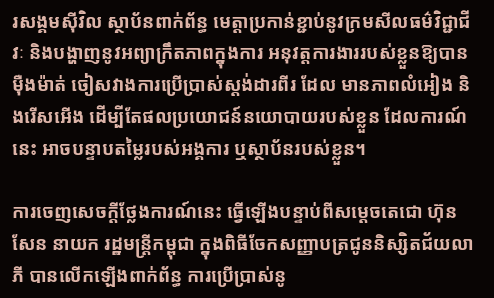រសង្គមស៊ីវិល ស្ថាប័នពាក់ព័ន្ធ មេត្តាប្រកាន់ខ្ជាប់នូវក្រមសីលធម៌វិជ្ជាជីវៈ និងបង្ហាញនូវអព្យាក្រឹតភាពក្នុងការ អនុវត្តការងាររបស់ខ្លួនឱ្យបានម៉ឺងម៉ាត់ ចៀសវាងការប្រើប្រាស់ស្តង់ដារពីរ ដែល មានភាពលំអៀង និងរើសអើង ដើម្បីតែផលប្រយោជន៍នយោបាយរបស់ខ្លួន ដែលការណ៍នេះ អាចបន្ទាបតម្លៃរបស់អង្គការ ឬស្ថាប័នរបស់ខ្លួន។

ការចេញសេចក្ដីថ្លែងការណ៍នេះ ធ្វើឡើងបន្ទាប់ពីសម្ដេចតេជោ ហ៊ុន សែន នាយក រដ្ឋមន្ដ្រីកម្ពុជា ក្នុងពិធីចែកសញ្ញាបត្រជូននិស្សិតជ័យលាភី បានលើកឡើងពាក់ព័ន្ធ ការប្រើប្រាស់នូ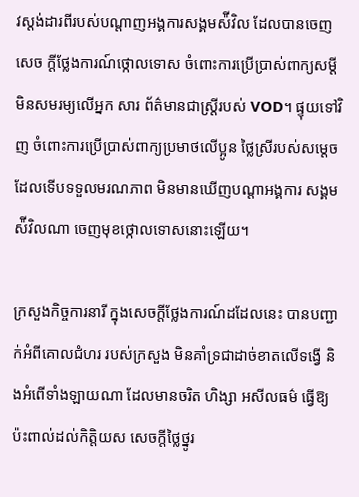វស្ដង់ដារពីរបស់បណ្ដាញអង្គការសង្គមស៉ីវិល ដែលបានចេញសេច ក្ដីថ្លែងការណ៍ថ្កោលទោស ចំពោះការប្រើប្រាស់ពាក្យសម្ដីមិនសមរម្យលើអ្នក សារ ព័ត៌មានជាស្ដ្រីរបស់ VOD។ ផ្ទុយទៅវិញ ចំពោះការប្រើប្រាស់ពាក្យប្រមាថលើប្អូន ថ្លៃស្រីរបស់សម្ដេច ដែលទើបទទួលមរណភាព មិនមានឃើញបណ្ដាអង្គការ សង្គមស៉ីវិលណា ចេញមុខថ្កោលទោសនោះឡើយ។

ក្រសួងកិច្ចការនារី ក្នុងសេចក្ដីថ្លែងការណ៍ដដែលនេះ បានបញ្ជាក់អំពីគោលជំហរ របស់ក្រសួង មិនគាំទ្រជាដាច់ខាតលើទង្វើ និងអំពើទាំងឡាយណា ដែលមានចរិត ហិង្សា អសីលធម៌ ធ្វើឱ្យប៉ះពាល់ដល់កិត្តិយស សេចក្តីថ្លៃថ្នូរ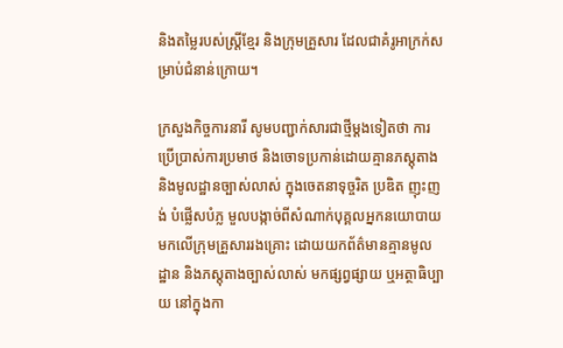និងតម្លៃរបស់ស្ត្រីខ្មែរ និងក្រុមគ្រួសារ ដែលជាគំរូអាក្រក់សម្រាប់ជំនាន់ក្រោយ។

ក្រសួងកិច្ចការនារី សូមបញ្ជាក់សារជាថ្មីម្ដងទៀតថា ការប្រើប្រាស់ការប្រមាថ និងចោទប្រកាន់ដោយគ្មានភស្តុតាង និងមូលដ្ឋានច្បាស់លាស់ ក្នុងចេតនាទុច្ចរិត ប្រឌិត ញុះញង់ បំផ្លើសបំភ្ល មួលបង្កាច់ពីសំណាក់បុគ្គលអ្នកនយោបាយ មកលើក្រុមគ្រួសាររងគ្រោះ ដោយយកព័ត៌មានគ្មានមូលដ្ឋាន និងភស្តុតាងច្បាស់លាស់ មកផ្សព្វផ្សាយ ឬអត្ថាធិប្បាយ នៅក្នុងកា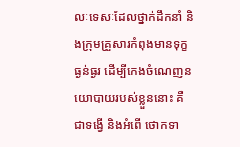លៈទេសៈដែលថ្នាក់ដឹកនាំ និងក្រុមគ្រួសារកំពុងមានទុក្ខធ្ងន់ធ្ងរ ដើម្បីកេងចំណេញនយោបាយរបស់ខ្លួននោះ គឺជាទង្វើ និងអំពើ ថោកទា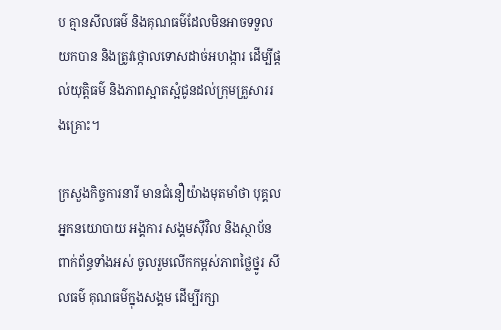ប គ្មានសីលធម៌ និងគុណធម៌ដែលមិនអាចទទួលយកបាន និងត្រូវថ្កោលទោសដាច់អហង្ការ ដើម្បីផ្តល់យុត្តិធម៌ និងភាពស្អាតស្អំជូនដល់ក្រុមគ្រួសាររងគ្រោះ។

ក្រសួងកិច្ចការនារី មានជំនឿយ៉ាងមុតមាំថា បុគ្គលអ្នកនយោបាយ អង្គការ សង្គមស៊ីវិល និងស្ថាប័នពាក់ព័ន្ធទាំងអស់ ចូលរួមលើកកម្ពស់ភាពថ្លៃថ្នូរ សីលធម៌ គុណធម៌ក្នុងសង្គម ដើម្បីរក្សា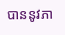បាននូវភា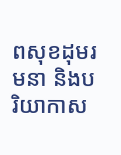ពសុខដុមរមនា និងបរិយាកាស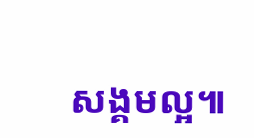សង្គមល្អ៕